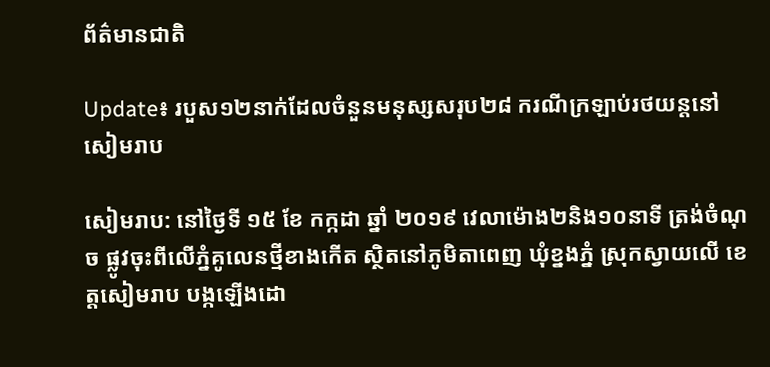ព័ត៌មានជាតិ

Update៖ របួស១២នាក់ដែលចំនួនមនុស្សសរុប២៨ ករណីក្រឡាប់រថយន្តនៅសៀមរាប

សៀមរាប: នៅថ្ងៃទី ១៥ ខែ កក្កដា ឆ្នាំ ២០១៩ វេលាម៉ោង២និង១០នាទី ត្រង់ចំណុច ផ្លូវចុះពីលើភ្នំគូលេនថ្មីខាងកើត ស្ថិតនៅភូមិតាពេញ ឃុំខ្នងភ្នំ ស្រុកស្វាយលើ ខេត្តសៀមរាប បង្កឡើងដោ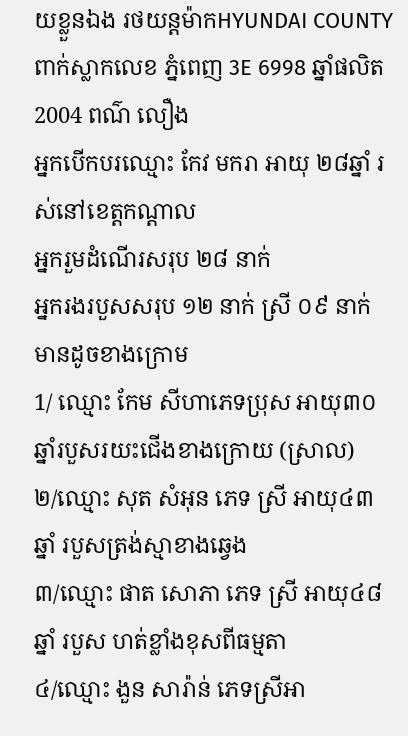យខ្លួនឯង រថយន្តម៉ាកHYUNDAI COUNTY ពាក់ស្លាកលេខ ភ្នំពេញ 3E 6998 ឆ្នាំផលិត 2004 ពណ៌ លឿង
អ្នកបើកបរឈ្មោះ កែវ មករា អាយុ ២៨ឆ្នាំ រស់នៅខេត្តកណ្តាល
អ្នករួមដំណើរសរុប ២៨ នាក់
អ្នករងរបួសសរុប ១២ នាក់ ស្រី ០៩ នាក់ មានដូចខាងក្រោម
1/ ឈ្មោះ កែម សីហាភេទប្រុស អាយុ៣០ឆ្នាំរបួសរយះជើងខាងក្រោយ (ស្រាល)
២/ឈ្មោះ សុត សំអុន ភេទ ស្រី អាយុ៤៣ឆ្នាំ របួសត្រង់ស្មាខាងឆ្វេង
៣/ឈ្មោះ ផាត សោភា ភេទ ស្រី អាយុ៤៨ឆ្នាំ របួស ហត់ខ្លាំងខុសពីធម្មតា
៤/ឈ្មោះ ងួន សារ៉ាន់ ភេទស្រីអា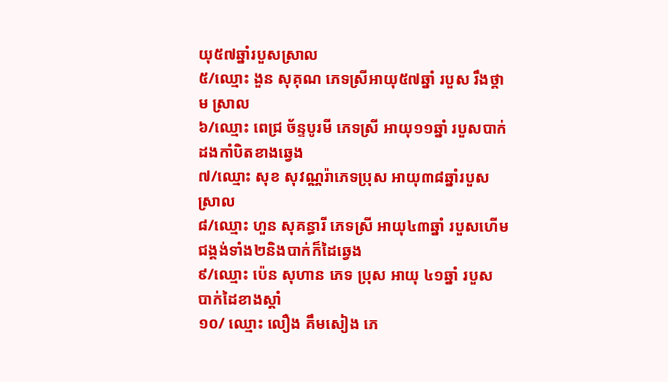យុ៥៧ឆ្នាំរបួសស្រាល
៥/ឈ្មោះ ងួន សុគុណ ភេទស្រីអាយុ៥៧ឆ្នាំ របួស រឹងថ្គាម ស្រាល
៦/ឈ្មោះ ពេជ្រ ច័ន្ទបូរមី ភេទស្រី អាយុ១១ឆ្នាំ របួសបាក់ដងកាំបិតខាងឆ្វេង
៧/ឈ្មោះ សុខ សុវណ្ណរ៉ាភេទប្រុស អាយុ៣៨ឆ្នាំរបួសស្រាល
៨/ឈ្មោះ ហួន សុគន្ធារី ភេទស្រី អាយុ៤៣ឆ្នាំ របួសហើមជង្គង់ទាំង២និងបាក់ក៏ដៃឆ្វេង
៩/ឈ្មោះ ប៉េន សុហាន ភេទ ប្រុស អាយុ ៤១ឆ្នាំ របួស បាក់ដៃខាងស្ដាំ
១០/ ឈ្មោះ លឿង គឹមសៀង ភេ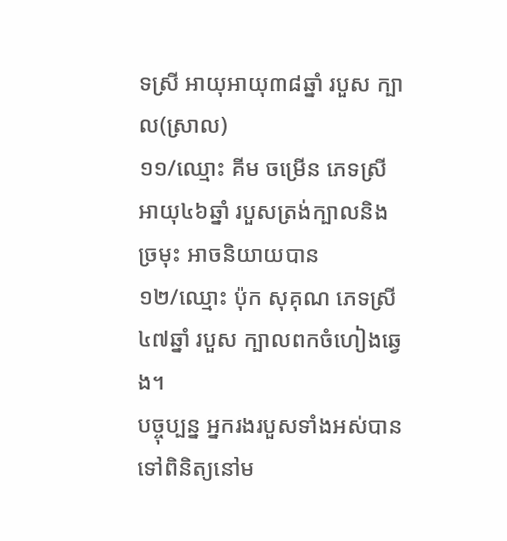ទស្រី អាយុអាយុ៣៨ឆ្នាំ របួស ក្បាល(ស្រាល)
១១/ឈ្មោះ គីម ចម្រើន ភេទស្រី អាយុ៤៦ឆ្នាំ របួសត្រង់ក្បាលនិងច្រមុះ អាចនិយាយបាន
១២/ឈ្មោះ ប៉ុក សុគុណ ភេទស្រី៤៧ឆ្នាំ របួស ក្បាលពកចំហៀងឆ្វេង។
បច្ចុប្បន្ន អ្នករងរបួសទាំងអស់បានទៅពិនិត្យនៅម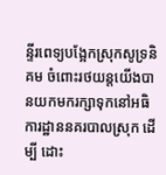ន្ទីរពេទ្យបង្អែកស្រុកសូទ្រនិគម ចំពោះរថយន្តយើងបានយកមករក្សាទុកនៅអធិការដ្ឋាននគរបាលស្រុក ដើម្បី ដោះ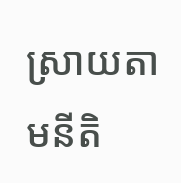ស្រាយតាមនីតិ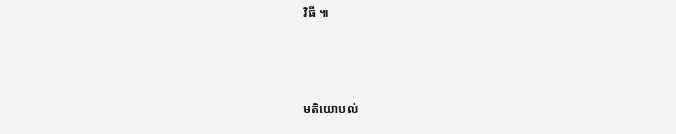វិធី ៕



មតិយោបល់